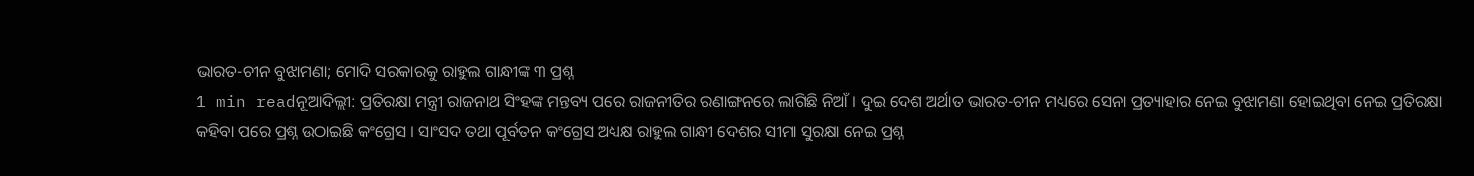ଭାରତ-ଚୀନ ବୁଝାମଣା; ମୋଦି ସରକାରକୁ ରାହୁଲ ଗାନ୍ଧୀଙ୍କ ୩ ପ୍ରଶ୍ନ
1 min readନୂଆଦିଲ୍ଲୀ: ପ୍ରତିରକ୍ଷା ମନ୍ତ୍ରୀ ରାଜନାଥ ସିଂହଙ୍କ ମନ୍ତବ୍ୟ ପରେ ରାଜନୀତିର ରଣାଙ୍ଗନରେ ଲାଗିଛି ନିଆଁ । ଦୁଇ ଦେଶ ଅର୍ଥାତ ଭାରତ-ଚୀନ ମଧ୍ୟରେ ସେନା ପ୍ରତ୍ୟାହାର ନେଇ ବୁଝାମଣା ହୋଇଥିବା ନେଇ ପ୍ରତିରକ୍ଷା କହିବା ପରେ ପ୍ରଶ୍ନ ଉଠାଇଛି କଂଗ୍ରେସ । ସାଂସଦ ତଥା ପୂର୍ବତନ କଂଗ୍ରେସ ଅଧ୍ୟକ୍ଷ ରାହୁଲ ଗାନ୍ଧୀ ଦେଶର ସୀମା ସୁରକ୍ଷା ନେଇ ପ୍ରଶ୍ନ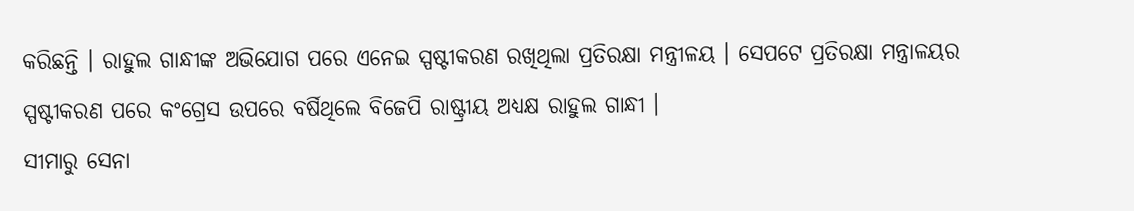କରିଛନ୍ତି । ରାହୁଲ ଗାନ୍ଧୀଙ୍କ ଅଭିଯୋଗ ପରେ ଏନେଇ ସ୍ପଷ୍ଟୀକରଣ ରଖିଥିଲା ପ୍ରତିରକ୍ଷା ମନ୍ତ୍ରୀଳୟ । ସେପଟେ ପ୍ରତିରକ୍ଷା ମନ୍ତ୍ରାଳୟର ସ୍ପଷ୍ଟୀକରଣ ପରେ କଂଗ୍ରେସ ଉପରେ ବର୍ଷିଥିଲେ ବିଜେପି ରାଷ୍ଟ୍ରୀୟ ଅଧ୍ୟକ୍ଷ ରାହୁଲ ଗାନ୍ଧୀ ।
ସୀମାରୁ ସେନା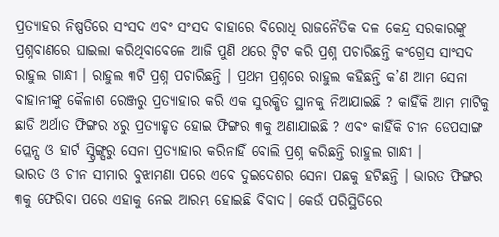ପ୍ରତ୍ୟାହର ନିଷ୍ପତିରେ ସଂସଦ ଏବଂ ସଂସଦ ବାହାରେ ବିରୋଧି ରାଜନୈତିକ ଦଳ କେନ୍ଦ୍ର ସରକାରଙ୍କୁ ପ୍ରଶ୍ନବାଣରେ ଘାଇଲା କରିଥିବାବେଳେ ଆଜି ପୁଣି ଥରେ ଟ୍ବିଟ କରି ପ୍ରଶ୍ନ ପଚାରିଛନ୍ତି କଂଗ୍ରେସ ସାଂସଦ ରାହୁଲ ଗାନ୍ଧୀ । ରାହୁଲ ୩ଟି ପ୍ରଶ୍ନ ପଚାରିଛନ୍ତି । ପ୍ରଥମ ପ୍ରଶ୍ନରେ ରାହୁଲ କହିଛନ୍ତି କ’ଣ ଆମ ସେନା ବାହାନୀଙ୍କୁ କୈଳାଶ ରେଞ୍ଜରୁ ପ୍ରତ୍ୟାହାର କରି ଏକ ସୁରକ୍ଷିତ ସ୍ଥାନକୁ ନିଆଯାଇଛି ? କାହିଁକି ଆମ ମାଟିକୁ ଛାଡି ଅର୍ଥାତ ଫିଙ୍ଗର ୪ରୁ ପ୍ରତ୍ୟାହୃତ ହୋଇ ଫିଙ୍ଗର ୩କୁ ଅଣାଯାଇଛି ? ଏବଂ କାହିଁକି ଚୀନ ଡେପସାଙ୍ଗ ପ୍ଲେନ୍ସ ଓ ହାର୍ଟ ସ୍ପ୍ରିଙ୍ଗ୍ସରୁ ସେନା ପ୍ରତ୍ୟାହାର କରିନାହିଁ ବୋଲି ପ୍ରଶ୍ନ କରିଛନ୍ତି ରାହୁଲ ଗାନ୍ଧୀ ।
ଭାରତ ଓ ଚୀନ ସୀମାର ବୁଝାମଣା ପରେ ଏବେ ଦୁଇଦେଶର ସେନା ପଛକୁ ହଟିଛନ୍ତି । ଭାରତ ଫିଙ୍ଗର ୩କୁ ଫେରିବା ପରେ ଏହାକୁ ନେଇ ଆରମ୍ଭ ହୋଇଛି ବିବାଦ। କେଉଁ ପରିସ୍ଥିତିରେ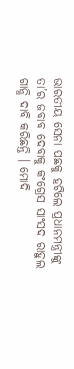ଭାରତୀୟ ସେନା ପଛକୁ ହଟିଲେ ପ୍ରଧାନମନ୍ତ୍ରୀଙ୍କୁ ତା’ର ଜବାବ ଦେବାକୁ କଂଗ୍ରେସ ସାଂସଦ ରାହୁଲ ଗାନ୍ଧି ଦାବି କରିଛନ୍ତି । ମୋଦି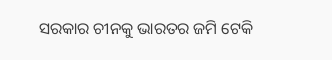ସରକାର ଚୀନକୁ ଭାରତର ଜମି ଟେକି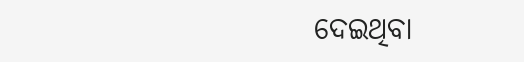ଦେଇଥିବା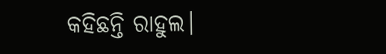କହିଛନ୍ତି ରାହୁଲ।